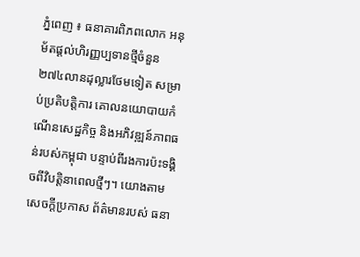ភ្នំពេញ ៖ ធនាគារពិភពលោក អនុម័តផ្ដល់ហិរញ្ញប្បទានថ្មីចំនួន ២៧៤លានដុល្លារថែមទៀត សម្រាប់ប្រតិបត្តិការ គោលនយោបាយកំណើនសេដ្ឋកិច្ច និងអភិវឌ្ឍន៍ភាពធន់របស់កម្ពុជា បន្ទាប់ពីរងការប៉ះទង្គិចពីវិបត្តិនាពេលថ្មីៗ។ យោងតាមសេចក្ដីប្រកាស ព័ត៌មានរបស់ ធនា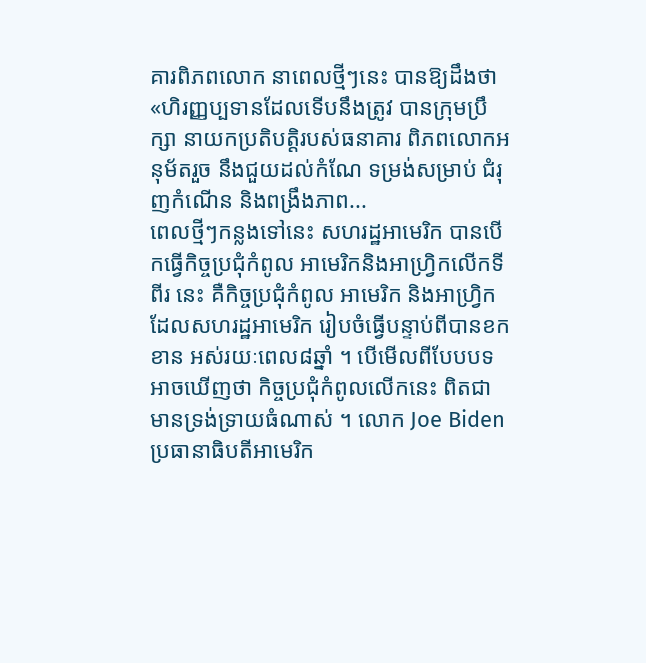គារពិភពលោក នាពេលថ្មីៗនេះ បានឱ្យដឹងថា «ហិរញ្ញប្បទានដែលទើបនឹងត្រូវ បានក្រុមប្រឹក្សា នាយកប្រតិបត្តិរបស់ធនាគារ ពិភពលោកអនុម័តរួច នឹងជួយដល់កំណែ ទម្រង់សម្រាប់ ជំរុញកំណើន និងពង្រឹងភាព...
ពេលថ្មីៗកន្លងទៅនេះ សហរដ្ឋអាមេរិក បានបើកធ្វើកិច្ចប្រជុំកំពូល អាមេរិកនិងអាហ្វ្រិកលើកទីពីរ នេះ គឺកិច្ចប្រជុំកំពូល អាមេរិក និងអាហ្វ្រិក ដែលសហរដ្ឋអាមេរិក រៀបចំធ្វើបន្ទាប់ពីបានខកខាន អស់រយៈពេល៨ឆ្នាំ ។ បើមើលពីបែបបទ អាចឃើញថា កិច្ចប្រជុំកំពូលលើកនេះ ពិតជាមានទ្រង់ទ្រាយធំណាស់ ។ លោក Joe Biden ប្រធានាធិបតីអាមេរិក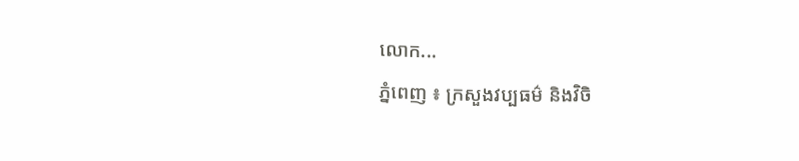លោក...
ភ្នំពេញ ៖ ក្រសួងវប្បធម៌ និងវិចិ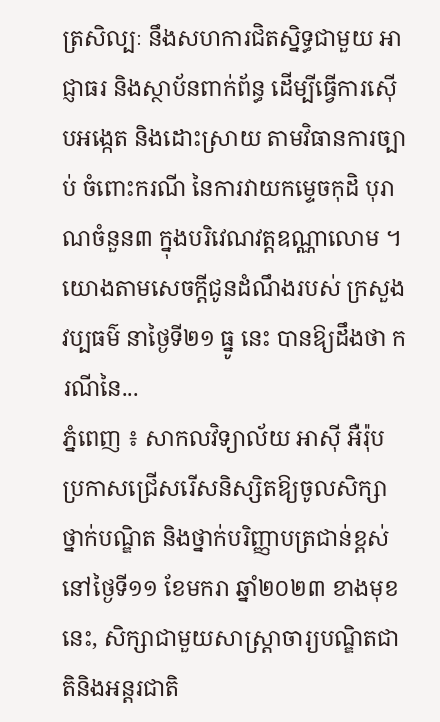ត្រសិល្បៈ នឹងសហការជិតស្និទ្ធជាមួយ អាជ្ញាធរ និងស្ថាប័នពាក់ព័ន្ធ ដើម្បីធ្វើការស៊ើបអង្កេត និងដោះស្រាយ តាមវិធានការច្បាប់ ចំពោះករណី នៃការវាយកម្ទេចកុដិ បុរាណចំនួន៣ ក្នុងបរិវេណវត្តឧណ្ណាលោម ។ យោងតាមសេចក្ដីជូនដំណឹងរបស់ ក្រសួងវប្បធម៌ នាថ្ងៃទី២១ ធ្នូ នេះ បានឱ្យដឹងថា ករណីនៃ...
ភ្នំពេញ ៖ សាកលវិទ្យាល័យ អាស៊ី អឺរ៉ុប ប្រកាសជ្រើសរើសនិស្សិតឱ្យចូលសិក្សាថ្នាក់បណ្ឌិត និងថ្នាក់បរិញ្ញាបត្រជាន់ខ្ពស់ នៅថ្ងៃទី១១ ខែមករា ឆ្នាំ២០២៣ ខាងមុខនេះ, សិក្សាជាមួយសាស្រ្តាចារ្យបណ្ឌិតជាតិនិងអន្តរជាតិ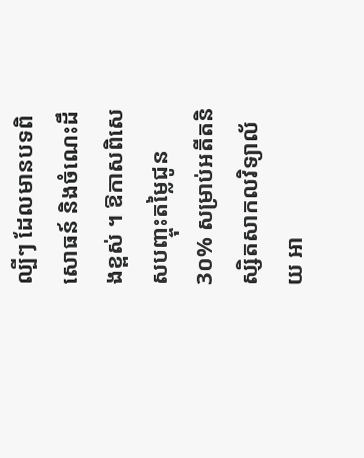ល្បីៗ ដែលមានបទពិសោធន៍ និងចំណេះដឹងខ្ពស់ ។ ឱកាសពិសេសបញ្ចុះតម្លៃជូន 3០% សម្រាប់អតីតនិស្សិតសាកលវិទ្យាល័យ អា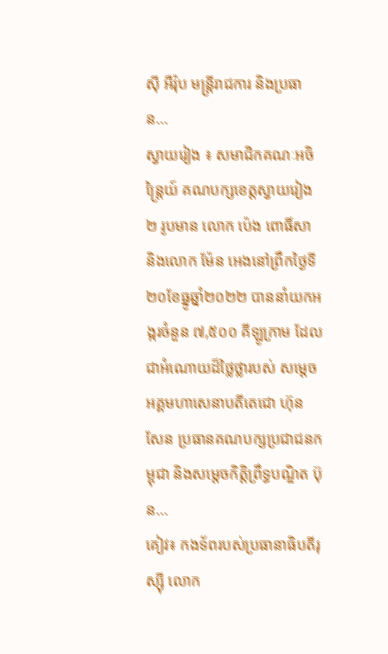ស៊ី អឺរ៉ុប មន្រ្តីរាជការ និងប្រធាន...
ស្វាយរៀង ៖ សមាជិកគណៈអចិន្ត្រៃយ៍ គណបក្សខេត្តស្វាយរៀង ២ រូបមាន លោក ប៉េង ពោធិ៍សា និងលោក ម៉ែន អេងនៅព្រឹកថ្ងៃទី២០ខែធ្នូឆ្នាំ២០២២ បាននាំយកអង្ករចំនួន ៧,៥០០ គីឡូក្រាម ដែលជាអំណោយដ៏ថ្លៃថ្លារបស់ សម្ដេចអគ្គមហាសេនាបតីតេជោ ហ៊ុន សែន ប្រធានគណបក្សប្រជាជនកម្ពុជា និងសម្ដេចកិត្តិព្រឹទ្ធបណ្ឌិត ប៊ុន...
គៀវ៖ កងទ័ពរបស់ប្រធានាធិបតីរុស្ស៊ី លោក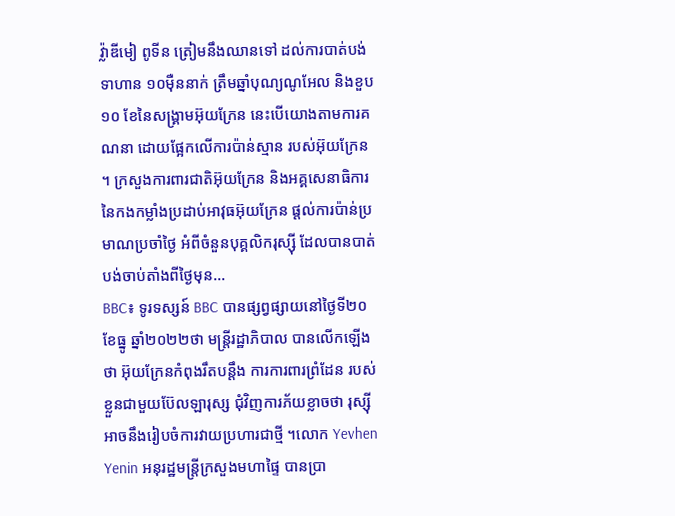វ្ល៉ាឌីមៀ ពូទីន ត្រៀមនឹងឈានទៅ ដល់ការបាត់បង់ទាហាន ១០ម៉ឺននាក់ ត្រឹមឆ្នាំបុណ្យណូអែល និងខួប ១០ ខែនៃសង្រ្គាមអ៊ុយក្រែន នេះបើយោងតាមការគណនា ដោយផ្អែកលើការប៉ាន់ស្មាន របស់អ៊ុយក្រែន ។ ក្រសួងការពារជាតិអ៊ុយក្រែន និងអគ្គសេនាធិការ នៃកងកម្លាំងប្រដាប់អាវុធអ៊ុយក្រែន ផ្តល់ការប៉ាន់ប្រមាណប្រចាំថ្ងៃ អំពីចំនួនបុគ្គលិករុស្ស៊ី ដែលបានបាត់បង់ចាប់តាំងពីថ្ងៃមុន...
BBC៖ ទូរទស្សន៍ BBC បានផ្សព្វផ្សាយនៅថ្ងៃទី២០ ខែធ្នូ ឆ្នាំ២០២២ថា មន្ត្រីរដ្ឋាភិបាល បានលើកឡើងថា អ៊ុយក្រែនកំពុងរឹតបន្តឹង ការការពារព្រំដែន របស់ខ្លួនជាមួយប៊ែលឡារុស្ស ជុំវិញការភ័យខ្លាចថា រុស្ស៊ី អាចនឹងរៀបចំការវាយប្រហារជាថ្មី ។លោក Yevhen Yenin អនុរដ្ឋមន្ត្រីក្រសួងមហាផ្ទៃ បានប្រា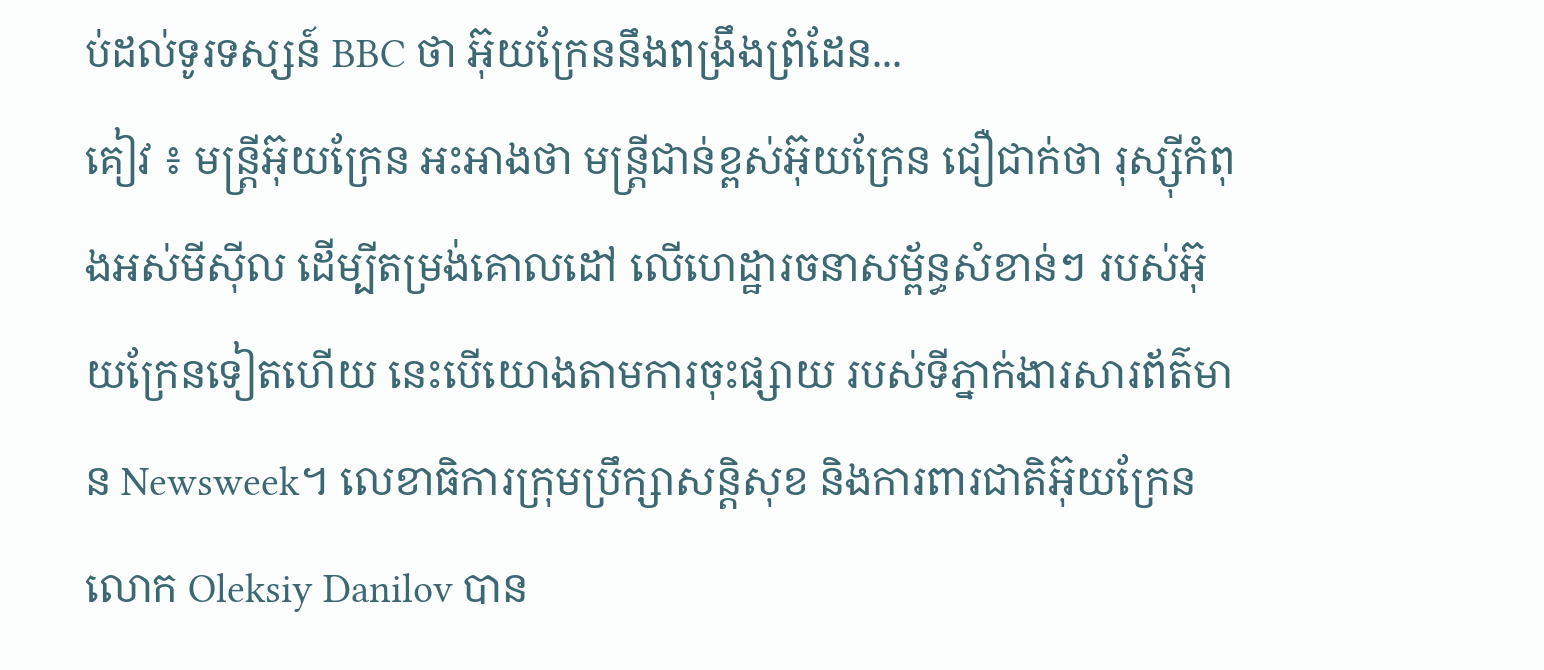ប់ដល់ទូរទស្សន៍ BBC ថា អ៊ុយក្រែននឹងពង្រឹងព្រំដែន...
គៀវ ៖ មន្រ្តីអ៊ុយក្រែន អះអាងថា មន្ត្រីជាន់ខ្ពស់អ៊ុយក្រែន ជឿជាក់ថា រុស្ស៊ីកំពុងអស់មីស៊ីល ដើម្បីតម្រង់គោលដៅ លើហេដ្ឋារចនាសម្ព័ន្ធសំខាន់ៗ របស់អ៊ុយក្រែនទៀតហើយ នេះបើយោងតាមការចុះផ្សាយ របស់ទីភ្នាក់ងារសារព័ត៌មាន Newsweek។ លេខាធិការក្រុមប្រឹក្សាសន្តិសុខ និងការពារជាតិអ៊ុយក្រែន លោក Oleksiy Danilov បាន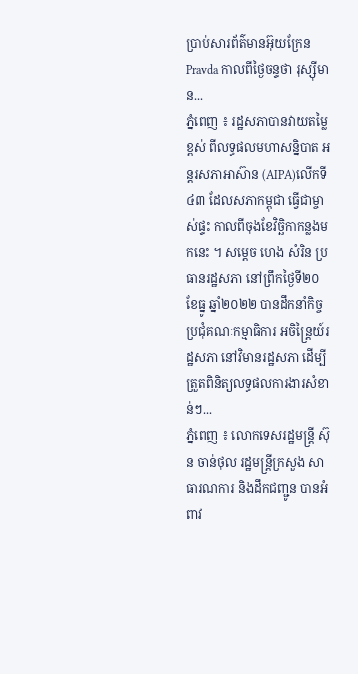ប្រាប់សារព័ត៌មានអ៊ុយក្រែន Pravda កាលពីថ្ងៃចន្ទថា រុស្ស៊ីមាន...
ភ្នំពេញ ៖ រដ្ឋសភាបានវាយតម្លៃខ្ពស់ ពីលទ្ធផលមហាសន្និបាត អន្តរសភាអាស៊ាន (AIPA)លើកទី៤៣ ដែលសភាកម្ពុជា ធ្វើជាម្ចាស់ផ្ទះ កាលពីចុងខែវិច្ឆិកាកន្លងមកនេះ ។ សម្ដេច ហេង សំរិន ប្រធានរដ្ឋសភា នៅព្រឹកថ្ងៃទី២០ ខែធ្នូ ឆ្នាំ២០២២ បានដឹកនាំកិច្ចប្រជុំគណៈកម្មាធិការ អចិន្ត្រៃយ៍រដ្ឋសភា នៅវិមានរដ្ឋសភា ដើម្បីត្រួតពិនិត្យលទ្ធផលការងារសំខាន់ៗ...
ភ្នំពេញ ៖ លោកទេសរដ្ឋមន្ត្រី ស៊ុន ចាន់ថុល រដ្ឋមន្ត្រីក្រសួង សាធារណការ និងដឹកជញ្ជូន បានអំពាវ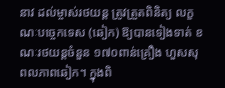នាវ ដល់ម្ចាស់រថយន្ដ ត្រូវត្រួតពិនិត្យ លក្ខណៈបច្ចេកទេស (ឆៀក) ឱ្យបានទៀងទាត់ ខណៈរថយន្ដចំនួន ១៧០ពាន់គ្រឿង ហួសសុពលភាពឆៀក។ ក្នុងពិ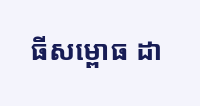ធីសម្ពោធ ដា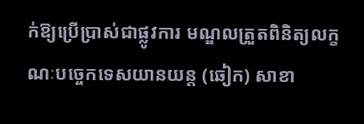ក់ឱ្យប្រើប្រាស់ជាផ្លូវការ មណ្ឌលត្រួតពិនិត្យលក្ខណៈបច្ចេកទេសយានយន្ត (ឆៀក) សាខា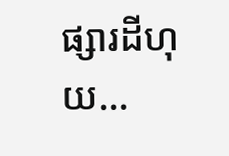ផ្សារដីហុយ...